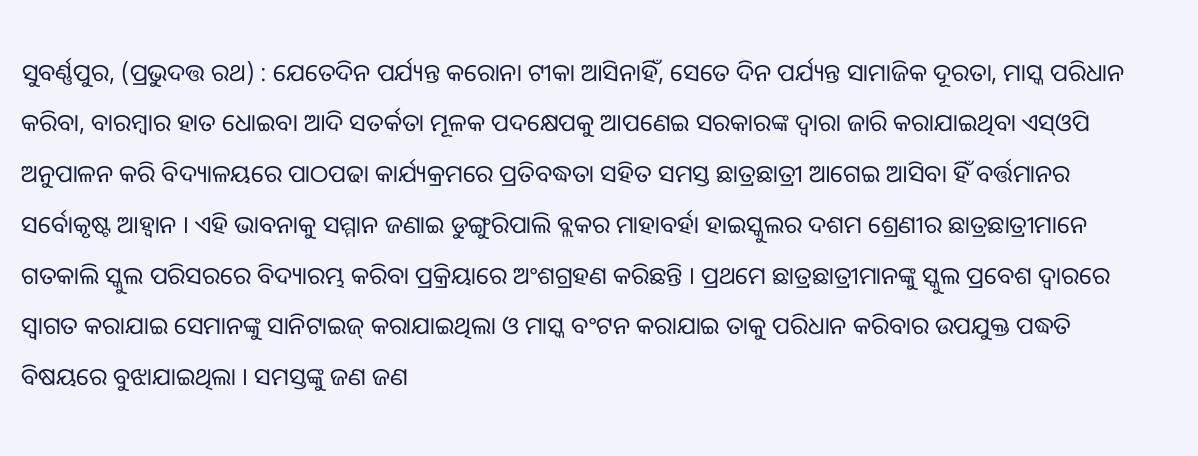ସୁବର୍ଣ୍ଣପୁର, (ପ୍ରଭୁଦତ୍ତ ରଥ) : ଯେତେଦିନ ପର୍ଯ୍ୟନ୍ତ କରୋନା ଟୀକା ଆସିନାହିଁ, ସେତେ ଦିନ ପର୍ଯ୍ୟନ୍ତ ସାମାଜିକ ଦୂରତା, ମାସ୍କ ପରିଧାନ କରିବା, ବାରମ୍ବାର ହାତ ଧୋଇବା ଆଦି ସତର୍କତା ମୂଳକ ପଦକ୍ଷେପକୁ ଆପଣେଇ ସରକାରଙ୍କ ଦ୍ୱାରା ଜାରି କରାଯାଇଥିବା ଏସ୍ଓପି ଅନୁପାଳନ କରି ବିଦ୍ୟାଳୟରେ ପାଠପଢା କାର୍ଯ୍ୟକ୍ରମରେ ପ୍ରତିବଦ୍ଧତା ସହିତ ସମସ୍ତ ଛାତ୍ରଛାତ୍ରୀ ଆଗେଇ ଆସିବା ହିଁ ବର୍ତ୍ତମାନର ସର୍ବୋକୃଷ୍ଟ ଆହ୍ୱାନ । ଏହି ଭାବନାକୁ ସମ୍ମାନ ଜଣାଇ ଡୁଙ୍ଗୁରିପାଲି ବ୍ଲକର ମାହାବର୍ହା ହାଇସ୍କୁଲର ଦଶମ ଶ୍ରେଣୀର ଛାତ୍ରଛାତ୍ରୀମାନେ ଗତକାଲି ସ୍କୁଲ ପରିସରରେ ବିଦ୍ୟାରମ୍ଭ କରିବା ପ୍ରକ୍ରିୟାରେ ଅଂଶଗ୍ରହଣ କରିଛନ୍ତି । ପ୍ରଥମେ ଛାତ୍ରଛାତ୍ରୀମାନଙ୍କୁ ସ୍କୁଲ ପ୍ରବେଶ ଦ୍ୱାରରେ ସ୍ୱାଗତ କରାଯାଇ ସେମାନଙ୍କୁ ସାନିଟାଇଜ୍ କରାଯାଇଥିଲା ଓ ମାସ୍କ ବଂଟନ କରାଯାଇ ତାକୁ ପରିଧାନ କରିବାର ଉପଯୁକ୍ତ ପଦ୍ଧତି ବିଷୟରେ ବୁଝାଯାଇଥିଲା । ସମସ୍ତଙ୍କୁ ଜଣ ଜଣ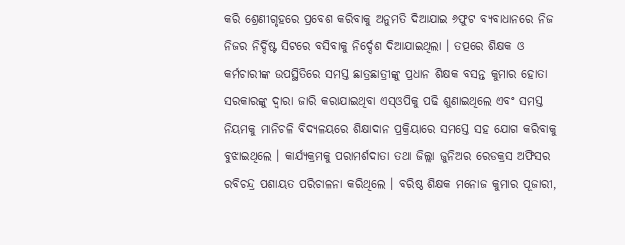କରି ଶ୍ରେଣୀଗୃହରେ ପ୍ରବେଶ କରିବାକୁ ଅନୁମତି ଦିଆଯାଇ ୬ଫୁଟ ବ୍ୟବାଧାନରେ ନିଜ ନିଜର ନିର୍ଦ୍ଦିଷ୍ଟ ସିଟରେ ବସିବାକୁ ନିର୍ଦ୍ଦେଶ ଦିଆଯାଇଥିଲା । ତତ୍ପରେ ଶିକ୍ଷକ ଓ କର୍ମଚାରୀଙ୍କ ଉପସ୍ଥିତିରେ ସମସ୍ତ ଛାତ୍ରଛାତ୍ରୀଙ୍କୁ ପ୍ରଧାନ ଶିକ୍ଷକ ବସନ୍ତ କୁମାର ହୋତା ସରକାରଙ୍କୁ ଦ୍ୱାରା ଜାରି କରାଯାଇଥିବା ଏସ୍ଓପିକୁ ପଢି ଶୁଣାଇଥିଲେ ଏବଂ ସମସ୍ତ ନିୟମକୁ ମାନିଚଳି ବିଦ୍ୟଳୟରେ ଶିକ୍ଷାଦାନ ପ୍ରକ୍ରିୟାରେ ସମସ୍ତେ ସହ ଯୋଗ କରିବାକୁ ବୁଝାଇଥିଲେ । କାର୍ଯ୍ୟକ୍ରମକୁ ପରାମର୍ଶଦାତା ତଥା ଜିଲ୍ଲା ଜୁନିଅର ରେଡକ୍ରସ ଅଫିସର ରବିଚନ୍ଦ୍ର ପଶାୟତ ପରିଚାଳନା କରିଥିଲେ । ବରିଷ୍ଠ ଶିକ୍ଷକ ମନୋଜ କୁମାର ପୂଜାରୀ,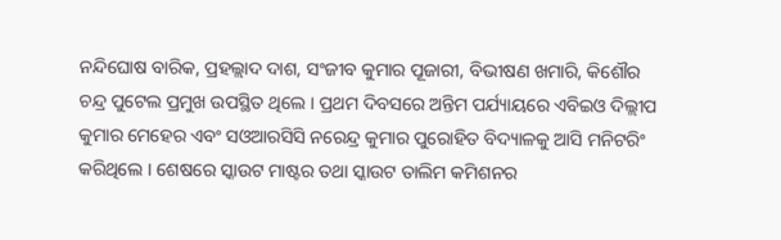ନନ୍ଦିଘୋଷ ବାରିକ, ପ୍ରହଲ୍ଲାଦ ଦାଶ, ସଂଜୀବ କୁମାର ପୂଜାରୀ, ବିଭୀଷଣ ଖମାରି, କିଶୌର ଚନ୍ଦ୍ର ପୁଟେଲ ପ୍ରମୁଖ ଉପସ୍ଥିତ ଥିଲେ । ପ୍ରଥମ ଦିବସରେ ଅନ୍ତିମ ପର୍ଯ୍ୟାୟରେ ଏବିଇଓ ଦିଲ୍ଲୀପ କୁମାର ମେହେର ଏବଂ ସଓଆରସିସି ନରେନ୍ଦ୍ର କୁମାର ପୁରୋହିତ ବିଦ୍ୟାଳକୁ ଆସି ମନିଟରିଂ କରିଥିଲେ । ଶେଷରେ ସ୍କାଉଟ ମାଷ୍ଟର ତଥା ସ୍କାଉଟ ତାଲିମ କମିଶନର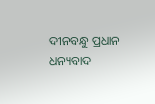ଦୀନବନ୍ଧୁ ପ୍ରଧାନ ଧନ୍ୟବାଦ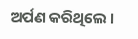ଅର୍ପଣ କରିଥିଲେ ।